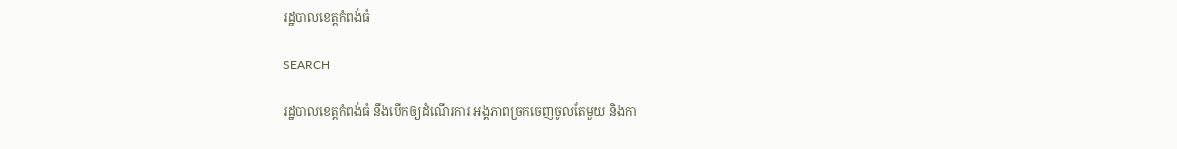រដ្ឋបាលខេត្តកំពង់ធំ

SEARCH

រដ្ឋបាលខេត្តកំពង់ធំ នឹងបើកឲ្យដំណើរការ អង្គភាពច្រកចេញចូលតែមួយ និងកា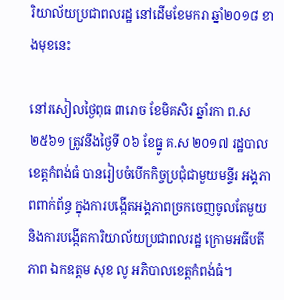រិយាល័យប្រជាពលរដ្ឋ នៅដើមខែមករា ឆ្នាំ២០១៨ ខាងមុខនេះ

នៅរសៀលថ្ងៃពុធ ៣រោច ខែមិគសិរ ឆ្នាំរកា ព.ស ២៥៦១ ត្រូវនឹងថ្ងៃទី ០៦ ខែធ្នូ គ.ស ២០១៧ រដ្ឋបាលខេត្តកំពង់ធំ បានរៀបចំបើកកិច្ចប្រជុំជាមួយមន្ទីរ អង្គភាពពាក់ព័ន្ធ ក្នុងការបង្កើតអង្គភាពច្រកចេញចូលតែមួយ និងការបង្កើតការិយាល័យប្រជាពលរដ្ឋ ក្រោមអធីបតីភាព ឯកឧត្តម សុខ លូ អភិបាលខេត្តកំពង់ធំ។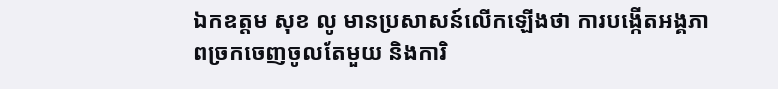ឯកឧត្តម សុខ លូ មានប្រសាសន៍លើកឡើងថា ការបង្កើតអង្គភាពច្រកចេញចូលតែមួយ និងការិ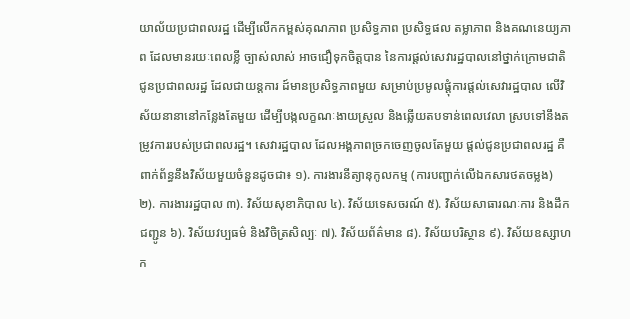យាល័យប្រជាពលរដ្ឋ ដើម្បីលើកកម្ពស់គុណភាព ប្រសិទ្ធភាព ប្រសិទ្ធផល តម្លាភាព និងគណនេយ្យភាព ដែលមានរយៈពេលខ្លី ច្បាស់លាស់ អាចជឿទុកចិត្តបាន នៃការផ្តល់សេវារដ្ឋបាលនៅថ្នាក់ក្រោមជាតិ ជូនប្រជាពលរដ្ឋ ដែលជាយន្តការ ដ៍មានប្រសិទ្ធភាពមួយ សម្រាប់ប្រមូលផ្តុំការផ្តល់សេវារដ្ឋបាល លើវិស័យនានានៅកន្លែងតែមួយ ដើម្បីបង្កលក្ខណៈងាយស្រួល និងឆ្លើយតបទាន់ពេលវេលា ស្របទៅនឹងតម្រូវការរបស់ប្រជាពលរដ្ឋ។ សេវារដ្ឋបាល ដែលអង្គភាពច្រកចេញចូលតែមួយ ផ្តល់ជូនប្រជាពលរដ្ឋ គឺពាក់ព័ន្ធនឹងវិស័យមួយចំនួនដូចជា៖ ១). ការងារនីត្យានុកូលកម្ម (ការបញ្ជាក់លើឯកសារថតចម្លង) ២). ការងាររដ្ឋបាល ៣). វិស័យសុខាភិបាល ៤). វិស័យទេសចរណ៍ ៥). វិស័យសាធារណៈការ និងដឹកជញ្ជូន ៦). វិស័យវប្បធម៌ និងវិចិត្រសិល្បៈ ៧). វិស័យព័ត៌មាន ៨). វិស័យបរិស្ថាន ៩). វិស័យឧស្សាហក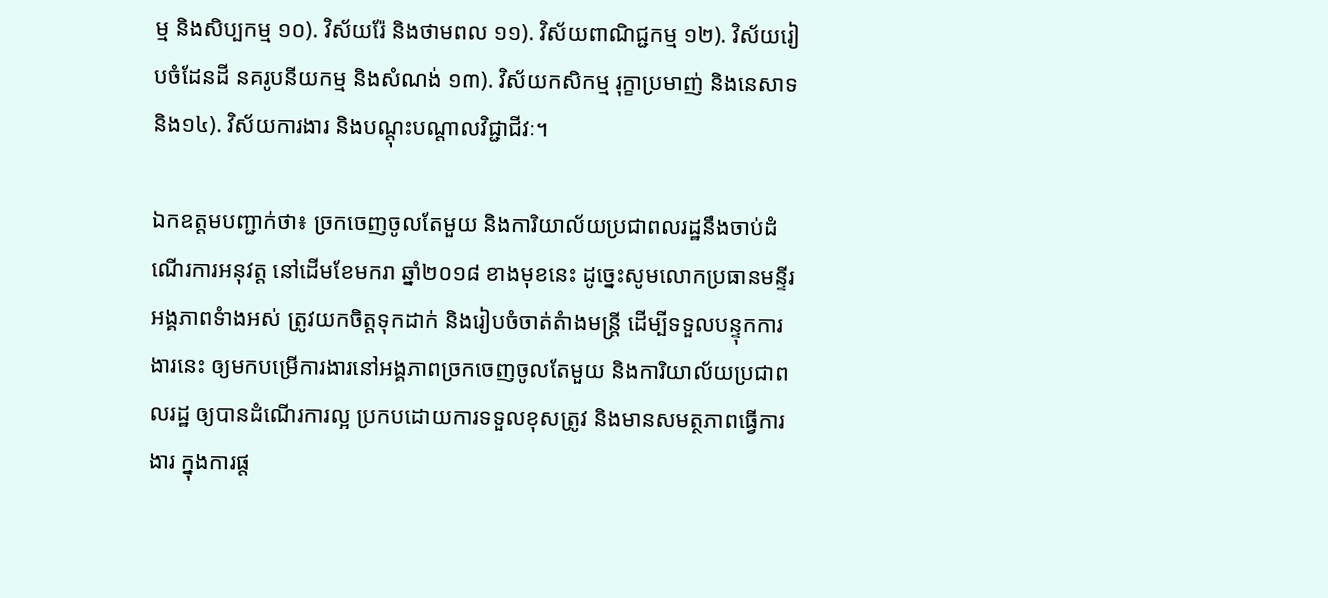ម្ម និងសិប្បកម្ម ១០). វិស័យរ៉ែ និងថាមពល ១១). វិស័យពាណិជ្ជកម្ម ១២). វិស័យរៀបចំដែនដី នគរូបនីយកម្ម និងសំណង់ ១៣). វិស័យកសិកម្ម រុក្ខាប្រមាញ់ និងនេសាទ និង១៤). វិស័យការងារ និងបណ្តុះបណ្តាលវិជ្ជាជីវៈ។

ឯកឧត្តមបញ្ជាក់ថា៖ ច្រកចេញចូលតែមួយ និងការិយាល័យប្រជាពលរដ្ឋនឹងចាប់ដំណើរការអនុវត្ត នៅដើមខែមករា ឆ្នាំ២០១៨ ខាងមុខនេះ ដូច្នេះសូមលោកប្រធានមន្ទីរអង្គភាពទំាងអស់ ត្រូវយកចិត្តទុកដាក់ និងរៀបចំចាត់តំាងមន្ត្រី ដើម្បីទទួលបន្ទុកការងារនេះ ឲ្យមកបម្រើការងារនៅអង្គភាពច្រកចេញចូលតែមួយ និងការិយាល័យប្រជាពលរដ្ឋ ឲ្យបានដំណើរការល្អ ប្រកបដោយការទទួលខុសត្រូវ និងមានសមត្ថភាពធ្វើការងារ ក្នុងការផ្ត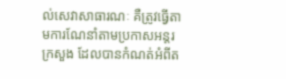ល់សេវាសាធារណៈ គឺត្រូវធ្វើតាមការណែនាំតាមប្រកាសអន្តរក្រសួង ដែលបានកំណត់អំពីត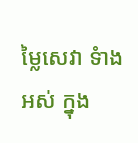ម្លៃសេវា ទំាងអស់ ក្នុង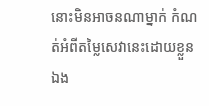នោះមិនអាចនណាម្នាក់ កំណត់អំពីតម្លៃសេវានេះដោយខ្លួនឯង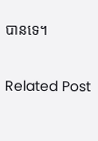បានទេ។

Related Post